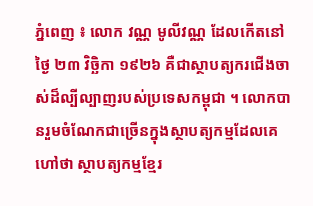ភ្នំពេញ ៖ លោក វណ្ណ មូលីវណ្ណ ដែលកើតនៅថ្ងៃ ២៣ វិច្ឆិកា ១៩២៦ គឺជាស្ថាបត្យករជើងចាស់ដ៏ល្បីល្បាញរបស់ប្រទេសកម្ពុជា ។ លោកបានរួមចំណែកជាច្រើនក្នុងស្ថាបត្យកម្មដែលគេហៅថា ស្ថាបត្យកម្មខ្មែរ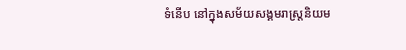ទំនើប នៅក្នុងសម័យសង្គមរាស្ត្រនិយម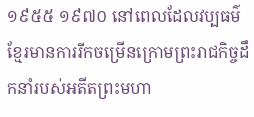១៩៥៥ ១៩៧០ នៅពេលដែលវប្បធម៌ខ្មែរមានការរីកចម្រើនក្រោមព្រះរាជកិច្ចដឹកនាំរបស់អតីតព្រះមហា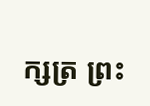ក្សត្រ ព្រះ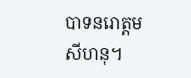បាទនរោត្តម សីហនុ។